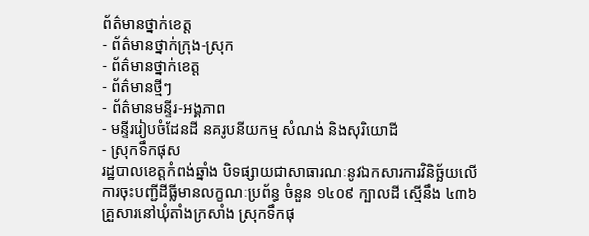ព័ត៌មានថ្នាក់ខេត្ត
- ព័ត៌មានថ្នាក់ក្រុង-ស្រុក
- ព័ត៌មានថ្នាក់ខេត្ត
- ព័ត៌មានថ្មីៗ
- ព័ត៌មានមន្ទីរ-អង្គភាព
- មន្ទីររៀបចំដែនដី នគរូបនីយកម្ម សំណង់ និងសុរិយោដី
- ស្រុកទឹកផុស
រដ្ឋបាលខេត្តកំពង់ឆ្នាំង បិទផ្សាយជាសាធារណៈនូវឯកសារការវិនិច្ឆ័យលើការចុះបញ្ជីដីធ្លីមានលក្ខណៈប្រព័ន្ធ ចំនួន ១៤០៩ ក្បាលដី ស្មើនឹង ៤៣៦គ្រួសារនៅឃុំតាំងក្រសាំង ស្រុកទឹកផុ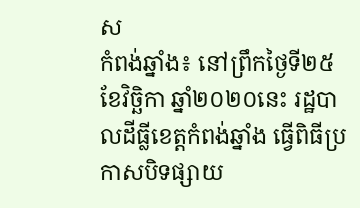ស
កំពង់ឆ្នាំង៖ នៅព្រឹកថ្ងៃទី២៥ ខែវិច្ឆិកា ឆ្នាំ២០២០នេះ រដ្ឋបាលដីធ្លីខេត្តកំពង់ឆ្នាំង ធ្វើពិធីប្រកាសបិទផ្សាយ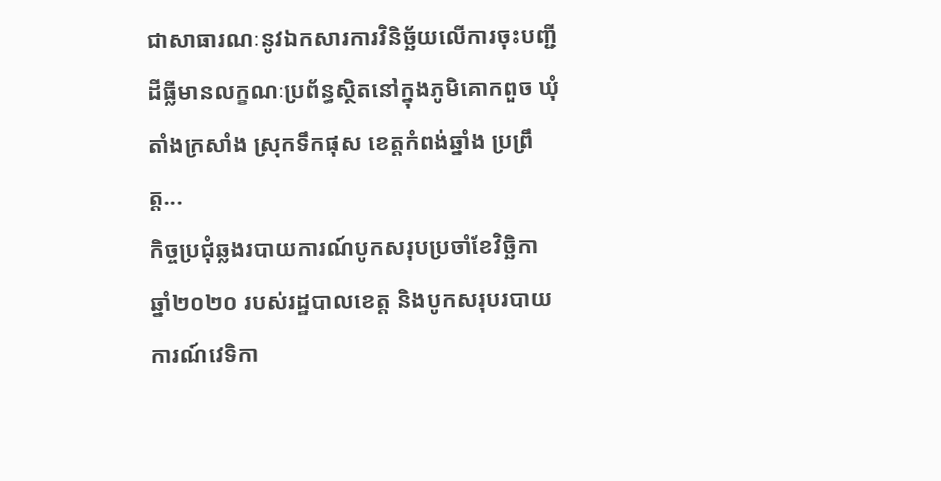ជាសាធារណៈនូវឯកសារការវិនិច្ឆ័យលើការចុះបញ្ជីដីធ្លីមានលក្ខណៈប្រព័ន្ធស្ថិតនៅក្នុងភូមិគោកពួច ឃុំតាំងក្រសាំង ស្រុកទឹកផុស ខេត្តកំពង់ឆ្នាំង ប្រព្រឹត្ត...
កិច្ចប្រជុំឆ្លងរបាយការណ៍បូកសរុបប្រចាំខែវិច្ឆិកា ឆ្នាំ២០២០ របស់រដ្ឋបាលខេត្ត និងបូកសរុបរបាយការណ៍វេទិកា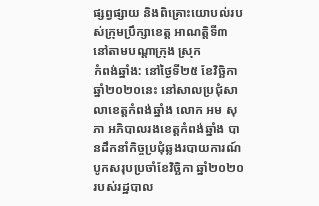ផ្សព្វផ្សាយ និងពិគ្រោះយោបល់របស់ក្រុមប្រឹក្សាខេត្ត អាណត្តិទី៣ នៅតាមបណ្ដាក្រុង ស្រុក
កំពង់ឆ្នាំង: នៅថ្ងៃទី២៥ ខែវិច្ឆិកា ឆ្នាំ២០២០នេះ នៅសាលប្រជុំសាលាខេត្តកំពង់ឆ្នាំង លោក អម សុភា អភិបាលរងខេត្តកំពង់ឆ្នាំង បានដឹកនាំកិច្ចប្រជុំឆ្លងរបាយការណ៍បូកសរុបប្រចាំខែវិច្ឆិកា ឆ្នាំ២០២០ របស់រដ្ឋបាល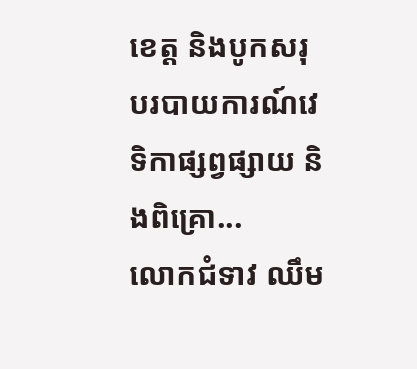ខេត្ត និងបូកសរុបរបាយការណ៍វេទិកាផ្សព្វផ្សាយ និងពិគ្រោ...
លោកជំទាវ ឈឹម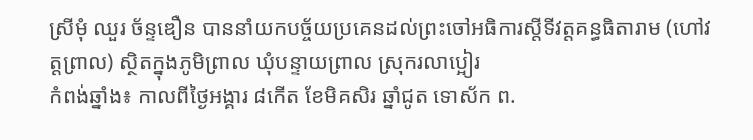ស្រីមុំ ឈួរ ច័ន្ទឌឿន បាននាំយកបច្ច័យប្រគេនដល់ព្រះចៅអធិការស្តីទីវត្តគន្ធធិតារាម (ហៅវត្តព្រាល) ស្ថិតក្នុងភូមិព្រាល ឃុំបន្ទាយព្រាល ស្រុករលាប្អៀរ
កំពង់ឆ្នាំង៖ កាលពីថ្ងៃអង្គារ ៨កើត ខែមិគសិរ ឆ្នាំជូត ទោស័ក ព.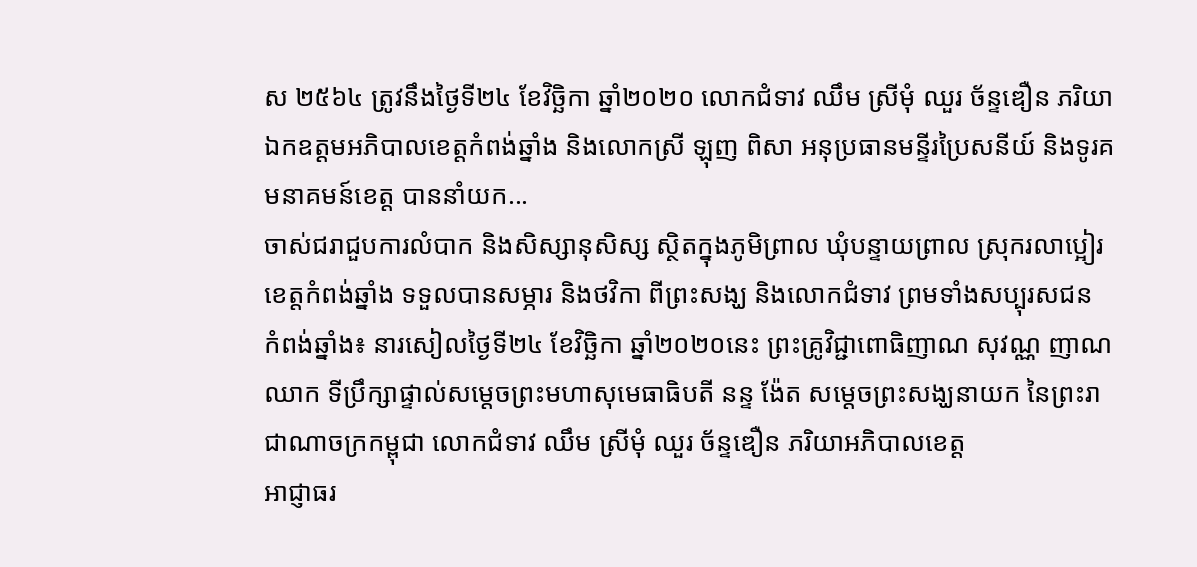ស ២៥៦៤ ត្រូវនឹងថ្ងៃទី២៤ ខែវិច្ឆិកា ឆ្នាំ២០២០ លោកជំទាវ ឈឹម ស្រីមុំ ឈួរ ច័ន្ទឌឿន ភរិយាឯកឧត្ដមអភិបាលខេត្តកំពង់ឆ្នាំង និងលោកស្រី ឡុញ ពិសា អនុប្រធានមន្ទីរប្រៃសនីយ៍ និងទូរគមនាគមន៍ខេត្ត បាននាំយក...
ចាស់ជរាជួបការលំបាក និងសិស្សានុសិស្ស ស្ថិតក្នុងភូមិព្រាល ឃុំបន្ទាយព្រាល ស្រុករលាប្អៀរ ខេត្តកំពង់ឆ្នាំង ទទួលបានសម្ភារ និងថវិកា ពីព្រះសង្ឃ និងលោកជំទាវ ព្រមទាំងសប្បុរសជន
កំពង់ឆ្នាំង៖ នារសៀលថ្ងៃទី២៤ ខែវិច្ឆិកា ឆ្នាំ២០២០នេះ ព្រះគ្រូវិជ្ជាពោធិញាណ សុវណ្ណ ញាណឈាក ទីប្រឹក្សាផ្ទាល់សម្តេចព្រះមហាសុមេធាធិបតី នន្ទ ង៉ែត សម្តេចព្រះសង្ឃនាយក នៃព្រះរាជាណាចក្រកម្ពុជា លោកជំទាវ ឈឹម ស្រីមុំ ឈួរ ច័ន្ទឌឿន ភរិយាអភិបាលខេត្ត
អាជ្ញាធរ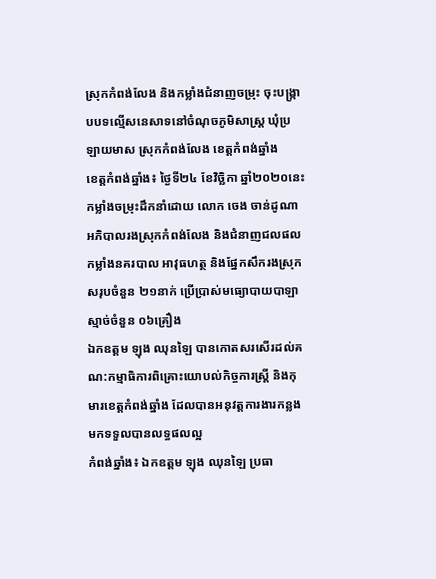ស្រុកកំពង់លែង និងកម្លាំងជំនាញចម្រុះ ចុះបង្ក្រាបបទល្មើសនេសាទនៅចំណុចភូមិសាស្រ្ត ឃុំប្រឡាយមាស ស្រុកកំពង់លែង ខេត្តកំពង់ឆ្នាំង
ខេត្តកំពង់ឆ្នាំង៖ ថ្ងៃទី២៤ ខែវិច្ឆិកា ឆ្នាំ២០២០នេះ កម្លាំងចម្រុះដឹកនាំដោយ លោក ចេង ចាន់ដូណា អភិបាលរងស្រុកកំពង់លែង និងជំនាញជលផល កម្លាំងនគរបាល អាវុធហត្ថ និងផ្នែកសឹករងស្រុក សរុបចំនួន ២១នាក់ ប្រើប្រាស់មធ្យេាបាយបាឡាស្មាច់ចំនួន ០៦គ្រឿង
ឯកឧត្ដម ឡុង ឈុនឡៃ បានកោតសរសើរដល់គណ:កម្មាធិការពិគ្រោះយោបល់កិច្ចការស្ត្រី និងកុមារខេត្តកំពង់ឆ្នាំង ដែលបានអនុវត្តការងារកន្លងមកទទួលបានលទ្ធផលល្អ
កំពង់ឆ្នាំង៖ ឯកឧត្ដម ឡុង ឈុនឡៃ ប្រធា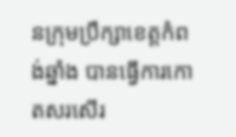នក្រុមប្រឹក្សាខេត្តកំពង់ឆ្នាំង បានធ្វើការកោតសរសើរ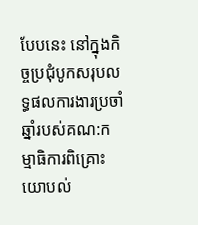បែបនេះ នៅក្នុងកិច្ចប្រជុំបូកសរុបលទ្ធផលការងារប្រចាំឆ្នាំរបស់គណ:កម្មាធិការពិគ្រោះយោបល់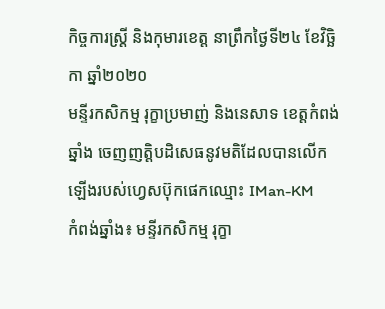កិច្ចការស្ត្រី និងកុមារខេត្ត នាព្រឹកថ្ងៃទី២៤ ខែវិច្ឆិកា ឆ្នាំ២០២០
មន្ទីរកសិកម្ម រុក្ខាប្រមាញ់ និងនេសាទ ខេត្តកំពង់ឆ្នាំង ចេញញត្តិបដិសេធនូវមតិដែលបានលើកឡើងរបស់ហ្វេសប៊ុកផេកឈ្មោះ IMan-KM
កំពង់ឆ្នាំង៖ មន្ទីរកសិកម្ម រុក្ខា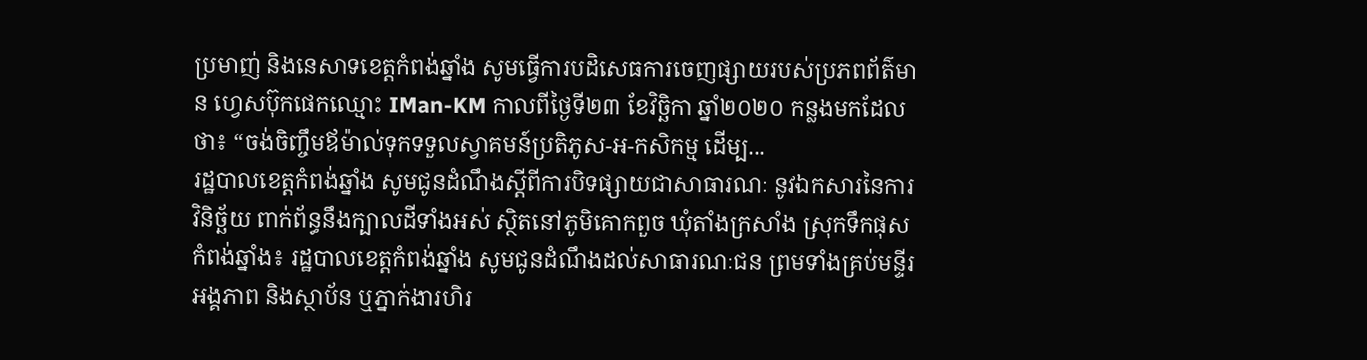ប្រមាញ់ និងនេសាទខេត្តកំពង់ឆ្នាំង សូមធ្វើការបដិសេធការចេញផ្សាយរបស់ប្រភពព័ត៌មាន ហ្វេសប៊ុកផេកឈ្មោះ IMan-KM កាលពីថ្ងៃទី២៣ ខែវិច្ឆិកា ឆ្នាំ២០២០ កន្លងមកដែលថា៖ “ចង់ចិញ្ចឹមឪម៉ាល់ទុកទទួលស្វាគមន៍ប្រតិភូស-អ-កសិកម្ម ដើម្ប...
រដ្ឋបាលខេត្តកំពង់ឆ្នាំង សូមជូនដំណឹងស្ដីពីការបិទផ្សាយជាសាធារណៈ នូវឯកសារនៃការវិនិច្ឆ័យ ពាក់ព័ន្ធនឹងក្បាលដីទាំងអស់ ស្ថិតនៅភូមិគោកពួច ឃុំតាំងក្រសាំង ស្រុកទឹកផុស
កំពង់ឆ្នាំង៖ រដ្ឋបាលខេត្តកំពង់ឆ្នាំង សូមជូនដំណឹងដល់សាធារណៈជន ព្រមទាំងគ្រប់មន្ទីរ អង្គភាព និងស្ថាប័ន ឬភ្នាក់ងារហិរ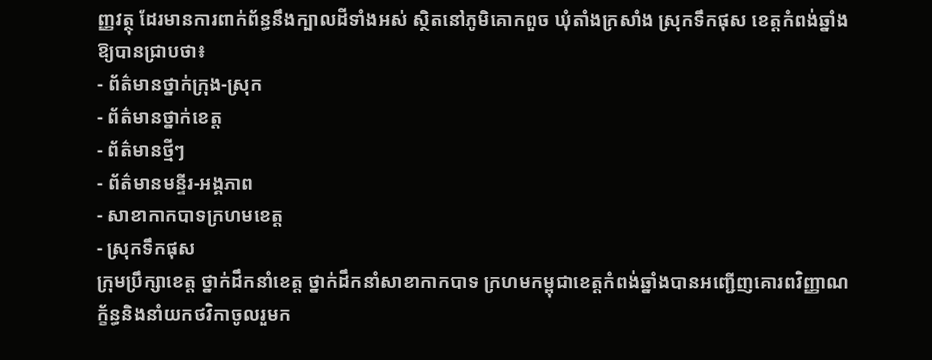ញ្ញវត្ថុ ដែរមានការពាក់ព័ន្ធនឹងក្បាលដីទាំងអស់ ស្ថិតនៅភូមិគោកពួច ឃុំតាំងក្រសាំង ស្រុកទឹកផុស ខេត្តកំពង់ឆ្នាំង ឱ្យបានជ្រាបថា៖
- ព័ត៌មានថ្នាក់ក្រុង-ស្រុក
- ព័ត៌មានថ្នាក់ខេត្ត
- ព័ត៌មានថ្មីៗ
- ព័ត៌មានមន្ទីរ-អង្គភាព
- សាខាកាកបាទក្រហមខេត្ត
- ស្រុកទឹកផុស
ក្រុមប្រឹក្សាខេត្ត ថ្នាក់ដឹកនាំខេត្ត ថ្នាក់ដឹកនាំសាខាកាកបាទ ក្រហមកម្ពុជាខេត្តកំពង់ឆ្នាំងបានអញ្ជើញគោរពវិញ្ញាណក្ខ័ន្ធនិងនាំយកថវិកាចូលរួមក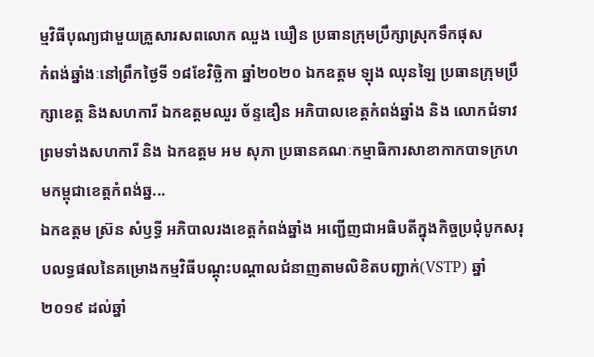ម្មវិធីបុណ្យជាមួយគ្រួសារសពលោក ឈួង ឃឿន ប្រធានក្រុមប្រឹក្សាស្រុកទឹកផុស
កំពង់ឆ្នាំងៈនៅព្រឹកថ្ងៃទី ១៨ខែវិច្ឆិកា ឆ្នាំ២០២០ ឯកឧត្តម ឡុង ឈុនឡៃ ប្រធានក្រុមប្រឹក្សាខេត្ត និងសហការី ឯកឧត្តមឈួរ ច័ន្ទឌឿន អភិបាលខេត្តកំពង់ឆ្នាំង និង លោកជំទាវ ព្រមទាំងសហការី និង ឯកឧត្តម អម សុភា ប្រធានគណៈកម្មាធិការសាខាកាកបាទក្រហមកម្ពុជាខេត្តកំពង់ឆ្ន...
ឯកឧត្តម ស៊្រន សំឫទ្ធី អភិបាលរងខេត្តកំពង់ឆ្នាំង អញ្ជើញជាអធិបតីក្នុងកិច្ចប្រជុំបូកសរុបលទ្ធផលនៃគម្រោងកម្មវិធីបណ្ដុះបណ្ដាលជំនាញតាមលិខិតបញ្ជាក់(VSTP) ឆ្នាំ២០១៩ ដល់ឆ្នាំ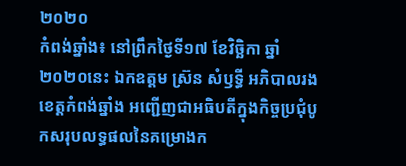២០២០
កំពង់ឆ្នាំង៖ នៅព្រឹកថ្ងៃទី១៧ ខែវិច្ឆិកា ឆ្នាំ២០២០នេះ ឯកឧត្តម ស៊្រន សំឫទ្ធី អភិបាលរងខេត្តកំពង់ឆ្នាំង អញ្ជើញជាអធិបតីក្នុងកិច្ចប្រជុំបូកសរុបលទ្ធផលនៃគម្រោងក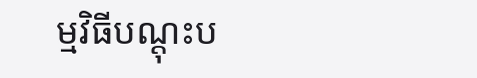ម្មវិធីបណ្ដុះប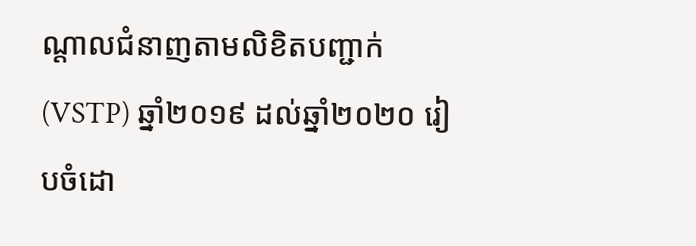ណ្ដាលជំនាញតាមលិខិតបញ្ជាក់(VSTP) ឆ្នាំ២០១៩ ដល់ឆ្នាំ២០២០ រៀបចំដោ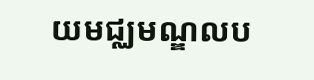យមជ្ឈមណ្ឌលប